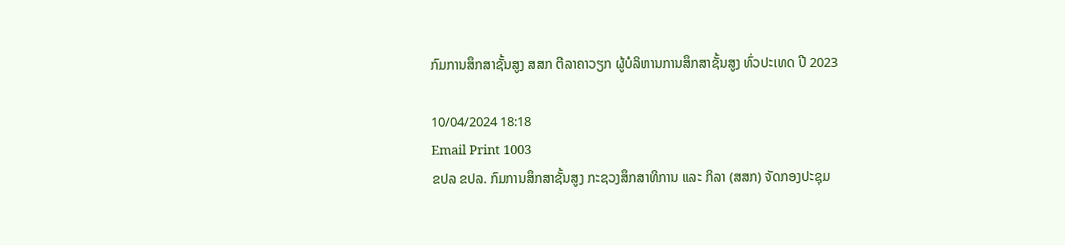ກົມການສຶກສາຊັ້ນສູງ ສສກ ຕີລາຄາວຽກ ຜູ້ບໍລິຫານການສຶກສາຊັ້ນສູງ ທົ່ວປະເທດ ປີ 2023

10/04/2024 18:18
Email Print 1003
ຂປລ ຂປລ. ກົມການສຶກສາຊັ້ນສູງ ກະຊວງສຶກສາທິການ ແລະ ກິລາ (ສສກ) ຈັດກອງປະຊຸມ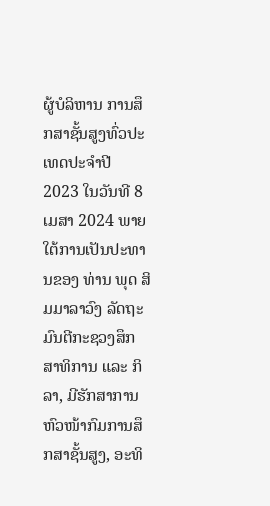ຜູ້ບໍລິຫານ ການສຶກສາຊັ້ນສູງທົ່ວປະເທດປະຈຳປີ 2023 ໃນວັນທີ 8 ເມສາ 2024 ພາຍໃຕ້ການເປັນປະທານຂອງ ທ່ານ ພຸດ ສິມມາລາວົງ ລັດຖະມົນຕີກະຊວງສຶກສາທິການ ແລະ ກິລາ, ມີຮັກສາການຫົວໜ້າກົມການສຶກສາຊັ້ນສູງ, ອະທິ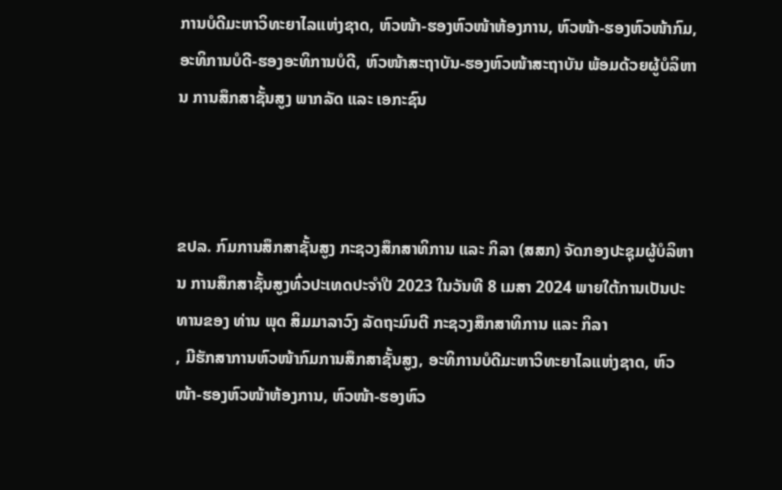ການບໍດີມະຫາວິທະຍາໄລແຫ່ງຊາດ, ຫົວໜ້າ-ຮອງຫົວໜ້າຫ້ອງການ, ຫົວໜ້າ-ຮອງຫົວໜ້າກົມ, ອະທິການບໍດີ-ຮອງອະທິການບໍດີ, ຫົວໜ້າສະຖາບັນ-ຮອງຫົວໜ້າສະຖາບັນ ພ້ອມດ້ວຍຜູ້ບໍລິຫານ ການສຶກສາຊັ້ນສູງ ພາກລັດ ແລະ ເອກະຊົນ



ຂປລ. ກົມການສຶກສາຊັ້ນສູງ ກະຊວງສຶກສາທິການ ແລະ ກິລາ (ສສກ) ຈັດກອງປະຊຸມຜູ້ບໍລິຫານ ການສຶກສາຊັ້ນສູງທົ່ວປະເທດປະຈຳປີ 2023 ໃນວັນທີ 8 ເມສາ 2024 ພາຍໃຕ້ການເປັນປະທານຂອງ ທ່ານ ພຸດ ສິມມາລາວົງ ລັດຖະມົນຕີ ກະຊວງສຶກສາທິການ ແລະ ກິລາ
, ມີຮັກສາການຫົວໜ້າກົມການສຶກສາຊັ້ນສູງ, ອະທິການບໍດີມະຫາວິທະຍາໄລແຫ່ງຊາດ, ຫົວໜ້າ-ຮອງຫົວໜ້າຫ້ອງການ, ຫົວໜ້າ-ຮອງຫົວ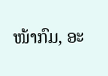ໜ້າກົມ, ອະ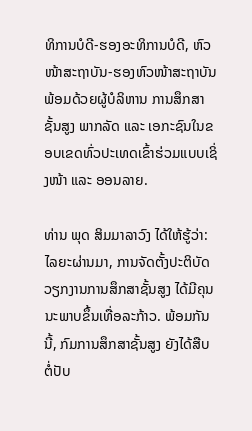ທິການບໍດີ-ຮອງອະທິການບໍດີ, ຫົວໜ້າສະຖາບັນ-ຮອງຫົວໜ້າສະຖາບັນ ພ້ອມດ້ວຍຜູ້ບໍລິຫານ ການສຶກສາຊັ້ນສູງ ພາກລັດ ແລະ ເອກະຊົນໃນຂອບເຂດທົ່ວປະເທດເຂົ້າຮ່ວມແບບເຊິ່ງໜ້າ ແລະ ອອນລາຍ.

ທ່ານ ພຸດ ສິມມາລາວົງ ໄດ້ໃຫ້ຮູ້ວ່າ: ໄລຍະຜ່ານມາ, ການຈັດຕັ້ງປະຕິບັດວຽກງານການສຶກສາຊັ້ນສູງ ໄດ້ມີຄຸນນະພາບຂຶ້ນເທື່ອລະກ້າວ. ພ້ອມກັນນີ້, ກົມການສຶກສາຊັ້ນສູງ ຍັງໄດ້ສືບຕໍ່ປັບ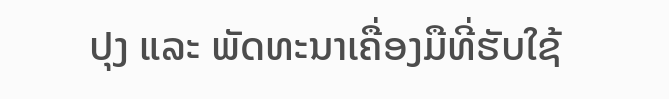ປຸງ ແລະ ພັດທະນາເຄື່ອງມືທີ່ຮັບໃຊ້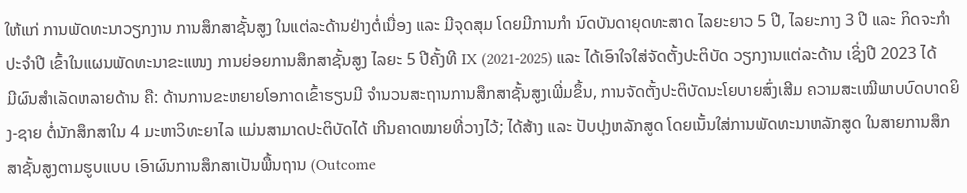ໃຫ້ແກ່ ການພັດທະນາວຽກງານ ການສຶກສາຊັ້ນສູງ ໃນແຕ່ລະດ້ານຢ່າງຕໍ່ເນື່ອງ ແລະ ມີຈຸດສຸມ ໂດຍມີການກຳ ນົດບັນດາຍຸດທະສາດ ໄລຍະຍາວ 5 ປີ, ໄລຍະກາງ 3 ປີ ແລະ ກິດຈະກຳປະຈຳປີ ເຂົ້າໃນແຜນພັດທະນາຂະແໜງ ການຍ່ອຍການສຶກສາຊັ້ນສູງ ໄລຍະ 5 ປີຄັ້ງທີ IX (2021-2025) ແລະ ໄດ້ເອົາໃຈໃສ່ຈັດຕັ້ງປະຕິບັດ ວຽກງານແຕ່ລະດ້ານ ເຊິ່ງປີ 2023 ໄດ້ມີຜົນສຳເລັດຫລາຍດ້ານ ຄື: ດ້ານການຂະຫຍາຍໂອກາດເຂົ້າຮຽນມີ ຈຳນວນສະຖານການສຶກສາຊັ້ນສູງເພີ່ມຂຶ້ນ, ການຈັດຕັ້ງປະຕິບັດນະໂຍບາຍສົ່ງເສີມ ຄວາມສະເໝີພາບບົດບາດຍິງ-ຊາຍ ຕໍ່ນັກສຶກສາໃນ 4 ມະຫາວິທະຍາໄລ ແມ່ນສາມາດປະຕິບັດໄດ້ ເກີນຄາດໝາຍທີ່ວາງໄວ້; ໄດ້ສ້າງ ແລະ ປັບປຸງຫລັກສູດ ໂດຍເນັ້ນໃສ່ການພັດທະນາຫລັກສູດ ໃນສາຍການສຶກສາຊັ້ນສູງຕາມຮູບແບບ ເອົາຜົນການສຶກສາເປັນພື້ນຖານ (Outcome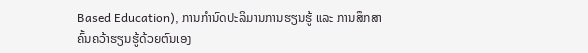Based Education), ການກໍານົດປະລິມານການຮຽນຮູ້ ແລະ ການສຶກສາຄົ້ນຄວ້າຮຽນຮູ້ດ້ວຍຕົນເອງ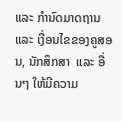ແລະ ກໍານົດມາດຖານ ແລະ ເງື່ອນໄຂຂອງຄູສອນ, ນັກສຶກສາ  ແລະ ອື່ນໆ ໃຫ້ມີຄວາມ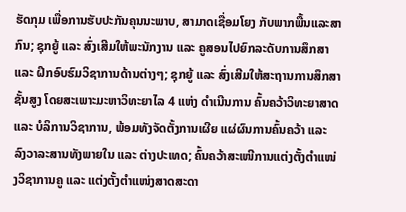ຮັດກຸມ ເພື່ອການຮັບປະກັນຄຸນນະພາບ, ສາມາດເຊື່ອມໂຍງ ກັບພາກພື້ນແລະສາກົນ; ຊຸກຍູ້ ແລະ ສົ່ງເສີມໃຫ້ພະນັກງານ ແລະ ຄູສອນໄປຍົກລະດັບການສຶກສາ ແລະ ຝຶກອົບຮົມວິຊາການດ້ານຕ່າງໆ; ຊຸກຍູ້ ແລະ ສົ່ງເສີມໃຫ້ສະຖານການສຶກສາຊັ້ນສູງ ໂດຍສະເພາະມະຫາວິທະຍາໄລ 4 ແຫ່ງ ດຳເນີນການ ຄົ້ນຄວ້າວິທະຍາສາດ ແລະ ບໍລິການວິຊາການ, ພ້ອມທັງຈັດຕັ້ງການເຜີຍ ແຜ່ຜົນການຄົ້ນຄວ້າ ແລະ ລົງວາລະສານທັງພາຍໃນ ແລະ ຕ່າງປະເທດ; ຄົ້ນຄວ້າສະເໜີການແຕ່ງຕັ້ງຕຳແໜ່ງວິຊາການຄູ ແລະ ແຕ່ງຕັ້ງຕຳແໜ່ງສາດສະດາ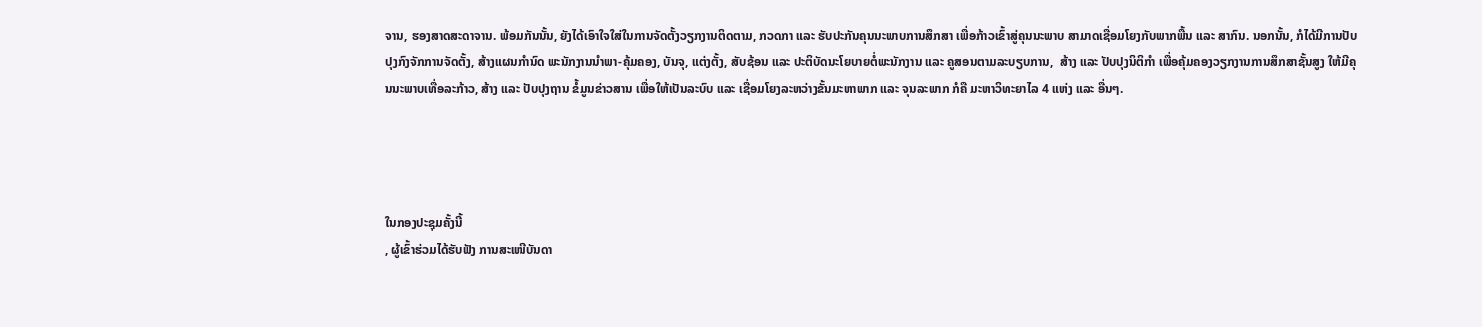ຈານ, ຮອງສາດສະດາຈານ. ພ້ອມກັນນັ້ນ, ຍັງໄດ້ເອົາໃຈໃສ່ໃນການຈັດຕັ້ງວຽກງານຕິດຕາມ, ກວດກາ ແລະ ຮັບປະກັນຄຸນນະພາບການສຶກສາ ເພື່ອກ້າວເຂົ້າສູ່ຄຸນນະພາບ ສາມາດເຊື່ອມໂຍງກັບພາກພື້ນ ແລະ ສາກົນ. ນອກນັ້ນ, ກໍໄດ້ມີການປັບປຸງກົງຈັກການຈັດຕັ້ງ, ສ້າງແຜນກຳນົດ ພະນັກງານນຳພາ-ຄຸ້ມຄອງ, ບັນຈຸ, ແຕ່ງຕັ້ງ, ສັບຊ້ອນ ແລະ ປະຕິບັດນະໂຍບາຍຕໍ່ພະນັກງານ ແລະ ຄູສອນຕາມລະບຽບການ,  ສ້າງ ແລະ ປັບປຸງນິຕິກຳ ເພື່ອຄຸ້ມຄອງວຽກງານການສຶກສາຊັ້ນສູງ ໃຫ້ມີຄຸນນະພາບເທື່ອລະກ້າວ, ສ້າງ ແລະ ປັບປຸງຖານ ຂໍ້ມູນຂ່າວສານ ເພື່ອໃຫ້ເປັນລະບົບ ແລະ ເຊື່ອມໂຍງລະຫວ່າງຂັ້ນມະຫາພາກ ແລະ ຈຸນລະພາກ ກໍຄື ມະຫາວິທະຍາໄລ 4 ແຫ່ງ ແລະ ອື່ນໆ.




ໃນກອງປະຊຸມຄັ້ງນີ້
, ຜູ້ເຂົ້າຮ່ວມໄດ້ຮັບຟັງ ການສະເໜີບັນດາ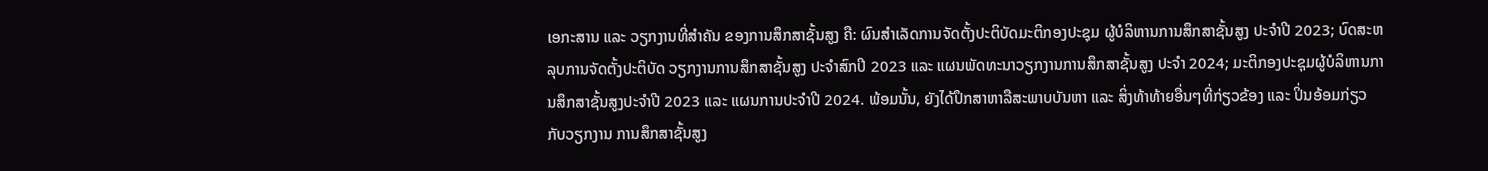ເອກະສານ ແລະ ວຽກງານທີ່ສຳຄັນ ຂອງການສຶກສາຊັ້ນສູງ ຄື: ຜົນສຳເລັດການຈັດຕັ້ງປະຕິບັດມະຕິກອງປະຊຸມ ຜູ້ບໍລິຫານການສຶກສາຊັ້ນສູງ ປະຈຳປີ 2023; ບົດສະຫລຸບການຈັດຕັ້ງປະຕິບັດ ວຽກງານການສຶກສາຊັ້ນສູງ ປະຈຳສົກປີ 2023 ແລະ ແຜນພັດທະນາວຽກງານການສຶກສາຊັ້ນສູງ ປະຈໍາ 2024; ມະຕິກອງປະຊຸມຜູ້ບໍລິຫານການສຶກສາຊັ້ນສູງປະຈຳປີ 2023 ແລະ ແຜນການປະຈຳປີ 2024. ພ້ອມນັ້ນ, ຍັງໄດ້ປຶກສາຫາລືສະພາບບັນຫາ ແລະ ສິ່ງທ້າທ້າຍອື່ນໆທີ່ກ່ຽວຂ້ອງ ແລະ ປິ່ນອ້ອມກ່ຽວກັບວຽກງານ ການສຶກສາຊັ້ນສູງ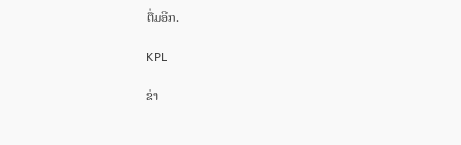ຕື່ມອີກ.

KPL

ຂ່າ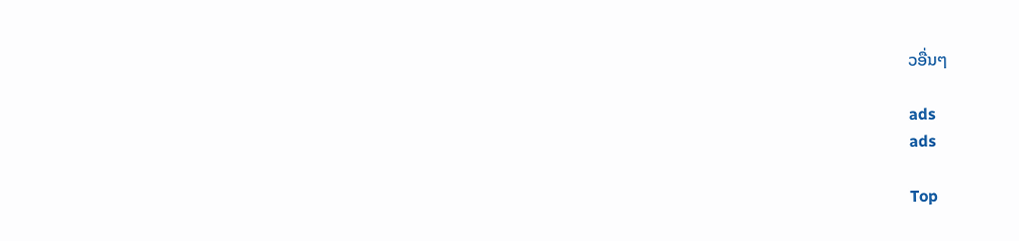ວອື່ນໆ

ads
ads

Top